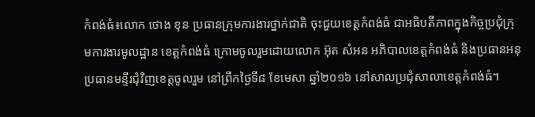កំពង់ធំ៖លោក ថោង ខុន ប្រធានក្រុមការងារថ្នាក់ជាតិ ចុះជួយខេត្តកំពង់ធំ ជាអធិបតីភាពក្នុងកិច្ចប្រជុំក្រុមការងារមូលដ្ឋាន ខេត្តកំពង់ធំ ក្រោមចូលរួមដោយលោក អ៊ុត សំអន អភិបាលខេត្តកំពង់ធំ និងប្រធានអនុប្រធានមន្ទីរជុំវិញខេត្តចូលរួម នៅព្រឹកថ្ងៃទី៨ ខែមេសា ឆ្នាំ២០១៦ នៅសាលប្រជុំសាលាខេត្តកំពង់ធំ។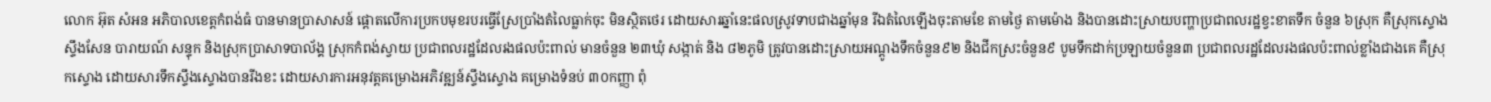លោក អ៊ុត សំអន អភិបាលខេត្តកំពង់ធំ បានមានប្រាសាសន៍ ផ្តោតលើការប្រកបមុខរបរធ្វើស្រែប្រាំងតំលៃធ្លាក់ចុះ មិនស្ថិតថេរ ដោយសារឆ្នាំនេះផលស្រូវទាបជាងឆ្នាំមុន រីឯតំលៃឡើងចុះតាមខែ តាមថ្ងៃ តាមម៉ោង និងបានដោះស្រាយបញ្ហាប្រជាពលរដ្ឋខ្វះខាតទឹក ចំនួន ៦ស្រុក គឺស្រុកស្ទោង ស្ទឹងសែន បារាយណ៍ សន្ទុក និងស្រុកប្រាសាទបាល័ង្គ ស្រុកកំពង់ស្វាយ ប្រជាពលរដ្ឋដែលរងផលប៉ះពាល់ មានចំនួន ២៣ឃុំ សង្កាត់ និង ៨២ភូមិ ត្រូវបានដោះស្រាយអណ្តូងទឹកចំនួន៩២ និងជីកស្រះចំនួន៩ បូមទឹកដាក់ប្រឡាយចំនួន៣ ប្រជាពលរដ្ឋដែលរងផលប៉ះពាល់ខ្លាំងជាងគេ គឺស្រុកស្ទោង ដោយសារទឹកស្ទឹងស្ទោងបានរីងខះ ដោយសារការអនុវត្តគម្រោងអភិវឌ្ឍន៍ស្ទឹងស្ទោង គម្រោងទំនប់ ៣០កញ្ញា ពុំ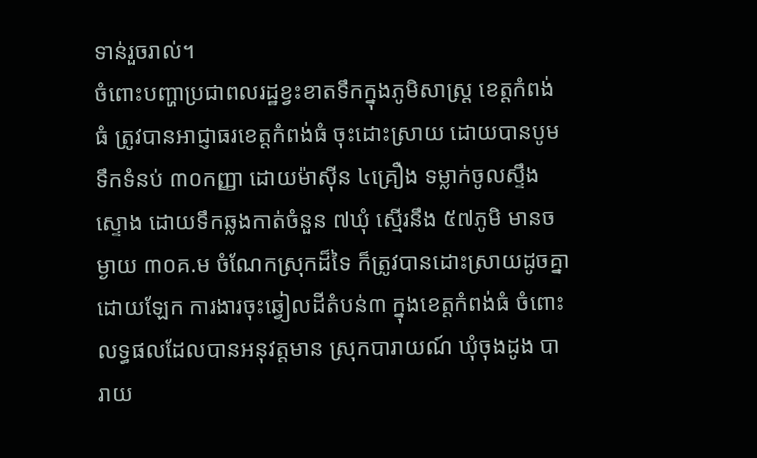ទាន់រួចរាល់។
ចំពោះបញ្ហាប្រជាពលរដ្ឋខ្វះខាតទឹកក្នុងភូមិសាស្រ្ត ខេត្តកំពង់ធំ ត្រូវបានអាជ្ញាធរខេត្តកំពង់ធំ ចុះដោះស្រាយ ដោយបានបូមទឹកទំនប់ ៣០កញ្ញា ដោយម៉ាស៊ីន ៤គ្រឿង ទម្លាក់ចូលស្ទឹងស្ទោង ដោយទឹកឆ្លងកាត់ចំនួន ៧ឃុំ ស្មើរនឹង ៥៧ភូមិ មានចម្ងាយ ៣០គ.ម ចំណែកស្រុកដ៏ទៃ ក៏ត្រូវបានដោះស្រាយដូចគ្នា ដោយឡែក ការងារចុះឆ្វៀលដីតំបន់៣ ក្នុងខេត្តកំពង់ធំ ចំពោះលទ្ធផលដែលបានអនុវត្តមាន ស្រុកបារាយណ៍ ឃុំចុងដូង បារាយ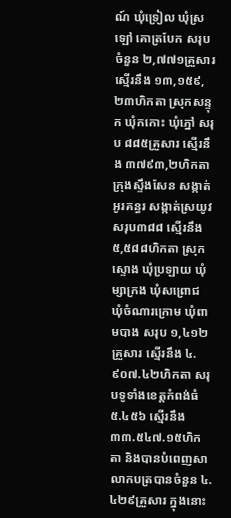ណ៍ ឃុំទ្រៀល ឃុំស្រឡៅ គោត្របែក សរុបចំនួន ២,៧៧១គ្រួសារ ស្មើរនឹង ១៣,១៥៩,២៣ហិកតា ស្រុកសន្ទុក ឃុំកកោះ ឃុំភ្នៅ សរុប ៨៨៥គ្រួសារ ស្មើរនឹង ៣៧៩៣,២ហិកតា ក្រុងស្ទឹងសែន សង្កាត់អូរគន្ធរ សង្កាត់ស្រយូវ សរុប៣៨៨ ស្មើរនឹង ៥,៥៨៨ហិកតា ស្រុកស្ទោង ឃុំប្រឡាយ ឃុំម្សាក្រង ឃុំសព្រោជ ឃុំចំណារក្រោម ឃុំពាមបាង សរុប ១,៤១២គ្រួសារ ស្មើរនឹង ៤.៩០៧.៤២ហិកតា សរុបទូទាំងខេត្តកំពង់ធំ ៥.៤៥៦ ស្មើរនឹង ៣៣.៥៤៧.១៥ហិកតា និងបានបំពេញសាលាកបត្របានចំនួន ៤.៤២៩គ្រួសារ ក្នុងនោះ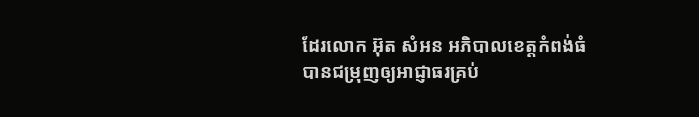ដែរលោក អ៊ុត សំអន អភិបាលខេត្តកំពង់ធំ បានជម្រុញឲ្យអាជ្ញាធរគ្រប់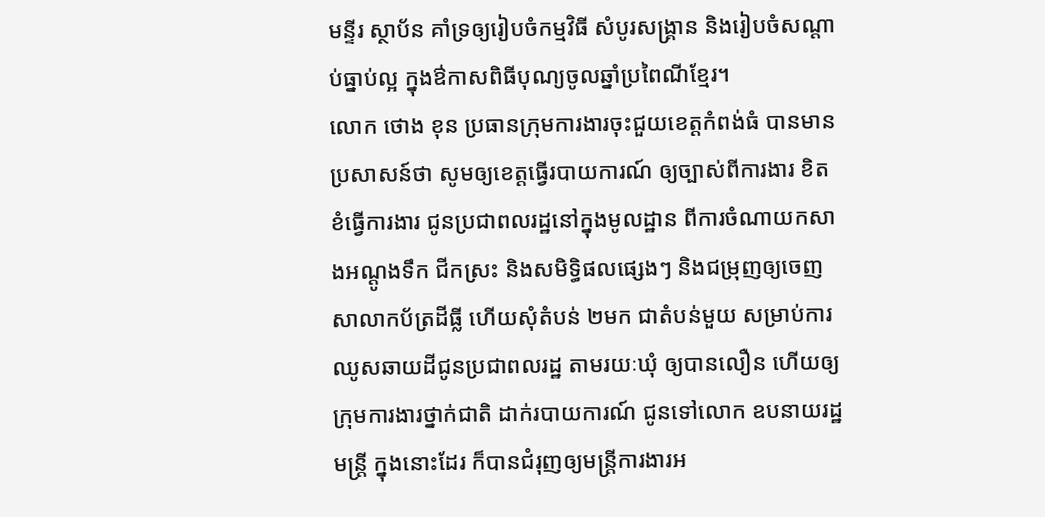មន្ទីរ ស្ថាប័ន គាំទ្រឲ្យរៀបចំកម្មវិធី សំបូរសង្រ្គាន និងរៀបចំសណ្តាប់ធ្នាប់ល្អ ក្នុងឳកាសពិធីបុណ្យចូលឆ្នាំប្រពៃណីខ្មែរ។
លោក ថោង ខុន ប្រធានក្រុមការងារចុះជួយខេត្តកំពង់ធំ បានមានប្រសាសន៍ថា សូមឲ្យខេត្តធ្វើរបាយការណ៍ ឲ្យច្បាស់ពីការងារ ខិតខំធ្វើការងារ ជូនប្រជាពលរដ្ឋនៅក្នុងមូលដ្ឋាន ពីការចំណាយកសាងអណ្តូងទឹក ជីកស្រះ និងសមិទ្ធិផលផ្សេងៗ និងជម្រុញឲ្យចេញសាលាកប័ត្រដីធ្លី ហើយសុំតំបន់ ២មក ជាតំបន់មួយ សម្រាប់ការឈូសឆាយដីជូនប្រជាពលរដ្ឋ តាមរយៈឃុំ ឲ្យបានលឿន ហើយឲ្យក្រុមការងារថ្នាក់ជាតិ ដាក់របាយការណ៍ ជូនទៅលោក ឧបនាយរដ្ឋមន្រ្តី ក្នុងនោះដែរ ក៏បានជំរុញឲ្យមន្រ្តីការងារអ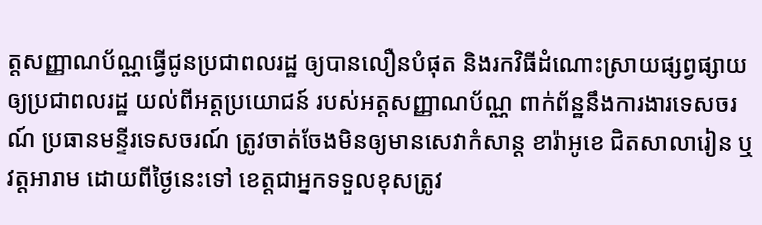ត្តសញ្ញាណប័ណ្ណធ្វើជូនប្រជាពលរដ្ឋ ឲ្យបានលឿនបំផុត និងរកវិធីដំណោះស្រាយផ្សព្វផ្សាយឲ្យប្រជាពលរដ្ឋ យល់ពីអត្តប្រយោជន៍ របស់អត្តសញ្ញាណប័ណ្ណ ពាក់ព័ន្ឋនឹងការងារទេសចរណ៍ ប្រធានមន្ទីរទេសចរណ៍ ត្រូវចាត់ចែងមិនឲ្យមានសេវាកំសាន្ត ខារ៉ាអូខេ ជិតសាលារៀន ឬវត្តអារាម ដោយពីថ្ងៃនេះទៅ ខេត្តជាអ្នកទទួលខុសត្រូវ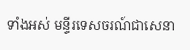ទាំងអស់ មន្ទីរទេសចរណ៍ជាសេនា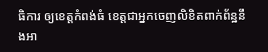ធិការ ឲ្យខេត្តកំពង់ធំ ខេត្តជាអ្នកចេញលិខិតពាក់ព័ន្ឋនឹងអា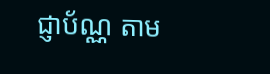ជ្ញាប័ណ្ណ តាម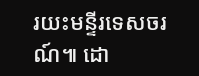រយះមន្ទីរទេសចរណ៍៕ ដោ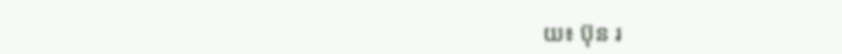យ៖ ប៊ុន រ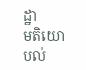ដ្ឋា
មតិយោបល់